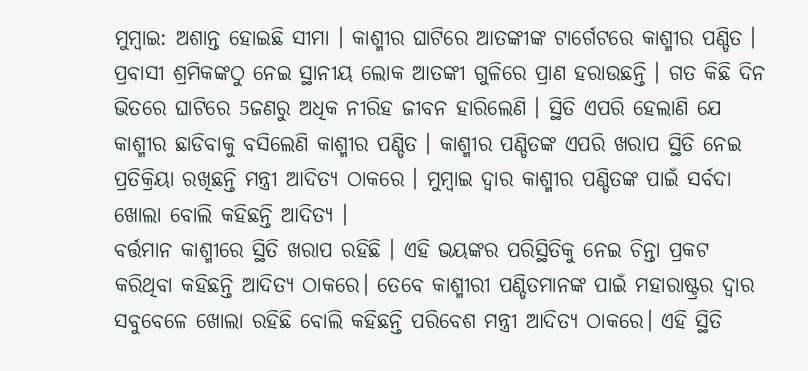ମୁମ୍ବାଇ: ଅଶାନ୍ତ ହୋଇଛି ସୀମା । କାଶ୍ମୀର ଘାଟିରେ ଆତଙ୍କୀଙ୍କ ଟାର୍ଗେଟରେ କାଶ୍ମୀର ପଣ୍ଡିତ । ପ୍ରବାସୀ ଶ୍ରମିକଙ୍କଠୁ ନେଇ ସ୍ଥାନୀୟ ଲୋକ ଆତଙ୍କୀ ଗୁଳିରେ ପ୍ରାଣ ହରାଉଛନ୍ତି । ଗତ କିଛି ଦିନ ଭିତରେ ଘାଟିରେ 5ଜଣରୁ ଅଧିକ ନୀରିହ ଜୀବନ ହାରିଲେଣି । ସ୍ଥିତି ଏପରି ହେଲାଣି ଯେ କାଶ୍ମୀର ଛାଡିବାକୁ ବସିଲେଣି କାଶ୍ମୀର ପଣ୍ଡିତ । କାଶ୍ମୀର ପଣ୍ଡିତଙ୍କ ଏପରି ଖରାପ ସ୍ଥିତି ନେଇ ପ୍ରତିକ୍ରିୟା ରଖିଛନ୍ତି ମନ୍ତ୍ରୀ ଆଦିତ୍ୟ ଠାକରେ । ମୁମ୍ବାଇ ଦ୍ବାର କାଶ୍ମୀର ପଣ୍ଡିତଙ୍କ ପାଇଁ ସର୍ବଦା ଖୋଲା ବୋଲି କହିଛନ୍ତି ଆଦିତ୍ୟ ।
ବର୍ତ୍ତମାନ କାଶ୍ମୀରେ ସ୍ଥିତି ଖରାପ ରହିଛି । ଏହି ଭୟଙ୍କର ପରିସ୍ଥିତିକୁ ନେଇ ଚିନ୍ତା ପ୍ରକଟ କରିଥିବା କହିଛନ୍ତି ଆଦିତ୍ୟ ଠାକରେ। ତେବେ କାଶ୍ମୀରୀ ପଣ୍ଡିତମାନଙ୍କ ପାଇଁ ମହାରାଷ୍ଟ୍ରର ଦ୍ବାର ସବୁବେଳେ ଖୋଲା ରହିଛି ବୋଲି କହିଛନ୍ତି ପରିବେଶ ମନ୍ତ୍ରୀ ଆଦିତ୍ୟ ଠାକରେ। ଏହି ସ୍ଥିତି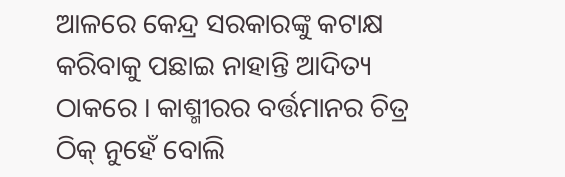ଆଳରେ କେନ୍ଦ୍ର ସରକାରଙ୍କୁ କଟାକ୍ଷ କରିବାକୁ ପଛାଇ ନାହାନ୍ତି ଆଦିତ୍ୟ ଠାକରେ । କାଶ୍ମୀରର ବର୍ତ୍ତମାନର ଚିତ୍ର ଠିକ୍ ନୁହେଁ ବୋଲି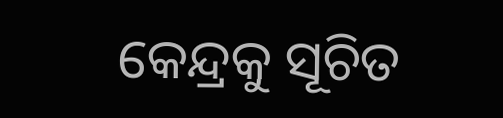କେନ୍ଦ୍ରକୁ ସୂଚିତ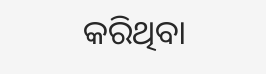କରିଥିବା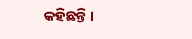କହିଛନ୍ତି ।